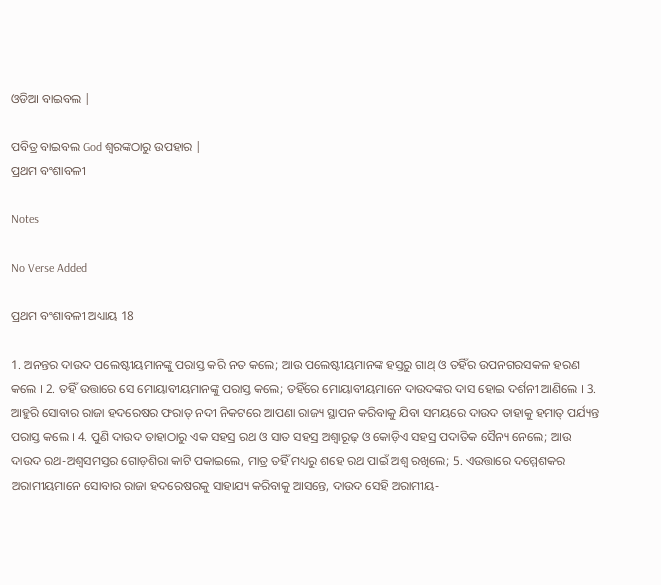ଓଡିଆ ବାଇବଲ |

ପବିତ୍ର ବାଇବଲ God ଶ୍ବରଙ୍କଠାରୁ ଉପହାର |
ପ୍ରଥମ ବଂଶାବଳୀ

Notes

No Verse Added

ପ୍ରଥମ ବଂଶାବଳୀ ଅଧ୍ୟାୟ 18

1. ଅନନ୍ତର ଦାଉଦ ପଲେଷ୍ଟୀୟମାନଙ୍କୁ ପରାସ୍ତ କରି ନତ କଲେ; ଆଉ ପଲେଷ୍ଟୀୟମାନଙ୍କ ହସ୍ତରୁ ଗାଥ୍ ଓ ତହିଁର ଉପନଗରସକଳ ହରଣ କଲେ । 2. ତହିଁ ଉତ୍ତାରେ ସେ ମୋୟାବୀୟମାନଙ୍କୁ ପରାସ୍ତ କଲେ; ତହିଁରେ ମୋୟାବୀୟମାନେ ଦାଉଦଙ୍କର ଦାସ ହୋଇ ଦର୍ଶନୀ ଆଣିଲେ । 3. ଆହୁରି ସୋବାର ରାଜା ହଦରେଷର ଫରାତ୍ ନଦୀ ନିକଟରେ ଆପଣା ରାଜ୍ୟ ସ୍ଥାପନ କରିବାକୁ ଯିବା ସମୟରେ ଦାଉଦ ତାହାକୁ ହମାତ୍ ପର୍ଯ୍ୟନ୍ତ ପରାସ୍ତ କଲେ । 4. ପୁଣି ଦାଉଦ ତାହାଠାରୁ ଏକ ସହସ୍ର ରଥ ଓ ସାତ ସହସ୍ର ଅଶ୍ଵାରୂଢ଼ ଓ କୋଡ଼ିଏ ସହସ୍ର ପଦାତିକ ସୈନ୍ୟ ନେଲେ; ଆଉ ଦାଉଦ ରଥ-ଅଶ୍ଵସମସ୍ତର ଗୋଡ଼ଶିରା କାଟି ପକାଇଲେ, ମାତ୍ର ତହିଁ ମଧ୍ୟରୁ ଶହେ ରଥ ପାଇଁ ଅଶ୍ଵ ରଖିଲେ; 5. ଏଉତ୍ତାରେ ଦମ୍ମେଶକର ଅରାମୀୟମାନେ ସୋବାର ରାଜା ହଦରେଷରକୁ ସାହାଯ୍ୟ କରିବାକୁ ଆସନ୍ତେ, ଦାଉଦ ସେହି ଅରାମୀୟ-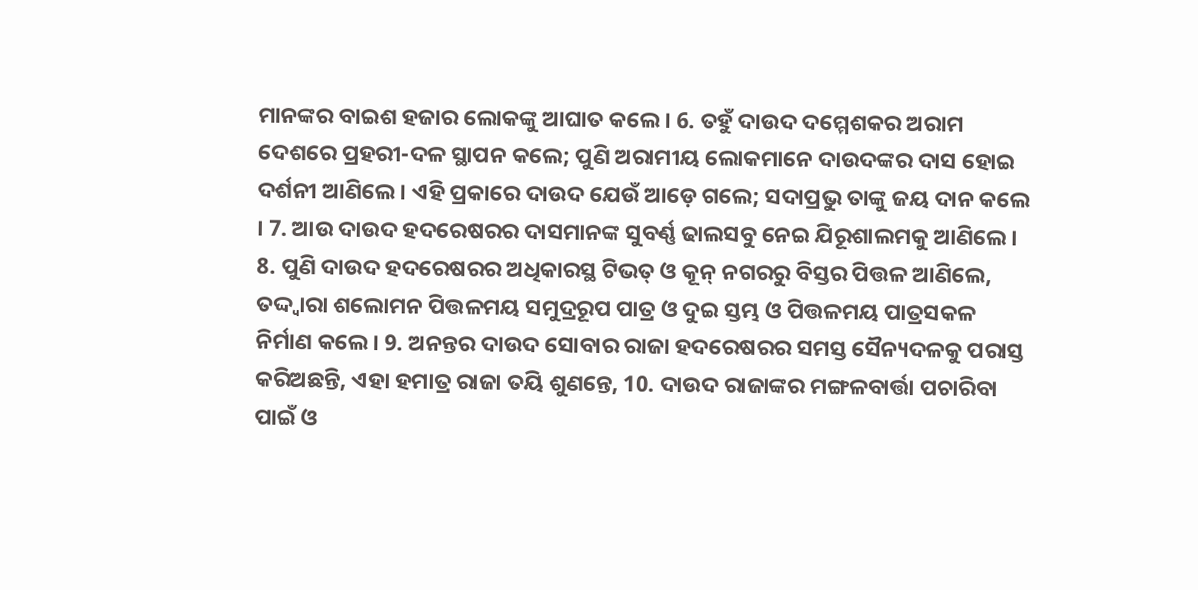ମାନଙ୍କର ବାଇଶ ହଜାର ଲୋକଙ୍କୁ ଆଘାତ କଲେ । 6. ତହୁଁ ଦାଉଦ ଦମ୍ମେଶକର ଅରାମ ଦେଶରେ ପ୍ରହରୀ-ଦଳ ସ୍ଥାପନ କଲେ; ପୁଣି ଅରାମୀୟ ଲୋକମାନେ ଦାଉଦଙ୍କର ଦାସ ହୋଇ ଦର୍ଶନୀ ଆଣିଲେ । ଏହି ପ୍ରକାରେ ଦାଉଦ ଯେଉଁ ଆଡ଼େ ଗଲେ; ସଦାପ୍ରଭୁ ତାଙ୍କୁ ଜୟ ଦାନ କଲେ । 7. ଆଉ ଦାଉଦ ହଦରେଷରର ଦାସମାନଙ୍କ ସୁବର୍ଣ୍ଣ ଢାଲସବୁ ନେଇ ଯିରୂଶାଲମକୁ ଆଣିଲେ । 8. ପୁଣି ଦାଉଦ ହଦରେଷରର ଅଧିକାରସ୍ଥ ଟିଭତ୍ ଓ କୂନ୍ ନଗରରୁ ବିସ୍ତର ପିତ୍ତଳ ଆଣିଲେ, ତଦ୍ଦ୍ଵାରା ଶଲୋମନ ପିତ୍ତଳମୟ ସମୁଦ୍ରରୂପ ପାତ୍ର ଓ ଦୁଇ ସ୍ତମ୍ଭ ଓ ପିତ୍ତଳମୟ ପାତ୍ରସକଳ ନିର୍ମାଣ କଲେ । 9. ଅନନ୍ତର ଦାଉଦ ସୋବାର ରାଜା ହଦରେଷରର ସମସ୍ତ ସୈନ୍ୟଦଳକୁ ପରାସ୍ତ କରିଅଛନ୍ତି, ଏହା ହମାତ୍ର ରାଜା ତୟି ଶୁଣନ୍ତେ, 10. ଦାଉଦ ରାଜାଙ୍କର ମଙ୍ଗଳବାର୍ତ୍ତା ପଚାରିବା ପାଇଁ ଓ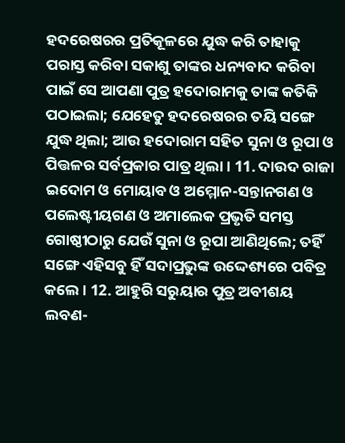ହଦରେଷରର ପ୍ରତିକୂଳରେ ଯୁଦ୍ଧ କରି ତାହାକୁ ପରାସ୍ତ କରିବା ସକାଶୁ ତାଙ୍କର ଧନ୍ୟବାଦ କରିବା ପାଇଁ ସେ ଆପଣା ପୁତ୍ର ହଦୋରାମକୁ ତାଙ୍କ କତିକି ପଠାଇଲା; ଯେହେତୁ ହଦରେଷରର ତୟି ସଙ୍ଗେ ଯୁଦ୍ଧ ଥିଲା; ଆଉ ହଦୋରାମ ସହିତ ସୁନା ଓ ରୂପା ଓ ପିତ୍ତଳର ସର୍ବପ୍ରକାର ପାତ୍ର ଥିଲା । 11. ଦାଉଦ ରାଜା ଇଦୋମ ଓ ମୋୟାବ ଓ ଅମ୍ମୋନ-ସନ୍ତାନଗଣ ଓ ପଲେଷ୍ଟୀୟଗଣ ଓ ଅମାଲେକ ପ୍ରଭୃତି ସମସ୍ତ ଗୋଷ୍ଠୀଠାରୁ ଯେଉଁ ସୁନା ଓ ରୂପା ଆଣିଥିଲେ; ତହିଁ ସଙ୍ଗେ ଏହିସବୁ ହିଁ ସଦାପ୍ରଭୁଙ୍କ ଉଦ୍ଦେଶ୍ୟରେ ପବିତ୍ର କଲେ । 12. ଆହୁରି ସରୁୟାର ପୁତ୍ର ଅବୀଶୟ ଲବଣ-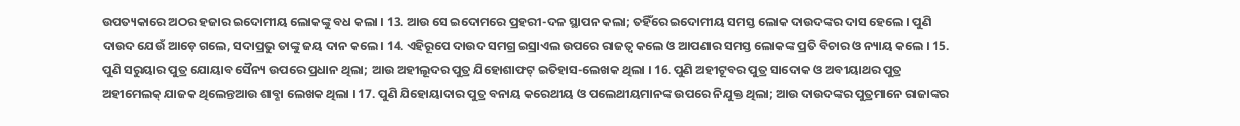ଉପତ୍ୟକାରେ ଅଠର ହଜାର ଇଦୋମୀୟ ଲୋକଙ୍କୁ ବଧ କଲା । 13. ଆଉ ସେ ଇଦୋମରେ ପ୍ରହରୀ-ଦଳ ସ୍ଥାପନ କଲା; ତହିଁରେ ଇଦୋମୀୟ ସମସ୍ତ ଲୋକ ଦାଉଦଙ୍କର ଦାସ ହେଲେ । ପୁଣି ଦାଉଦ ଯେଉଁ ଆଡ଼େ ଗଲେ, ସଦାପ୍ରଭୁ ତାଙ୍କୁ ଜୟ ଦାନ କଲେ । 14. ଏହିରୂପେ ଦାଉଦ ସମଗ୍ର ଇସ୍ରାଏଲ ଉପରେ ରାଜତ୍ଵ କଲେ ଓ ଆପଣାର ସମସ୍ତ ଲୋକଙ୍କ ପ୍ରତି ବିଚାର ଓ ନ୍ୟାୟ କଲେ । 15. ପୁଣି ସରୁୟାର ପୁତ୍ର ଯୋୟାବ ସୈନ୍ୟ ଉପରେ ପ୍ରଧାନ ଥିଲା; ଆଉ ଅହୀଲୂଦର ପୁତ୍ର ଯିହୋଶାଫଟ୍ ଇତିହାସ-ଲେଖକ ଥିଲା । 16. ପୁଣି ଅହୀଟୂବର ପୁତ୍ର ସାଦୋକ ଓ ଅବୀୟାଥର ପୁତ୍ର ଅହୀମେଲକ୍ ଯାଜକ ଥିଲେନ୍ତଆଉ ଶାବ୍ଶା ଲେଖକ ଥିଲା । 17. ପୁଣି ଯିହୋୟାଦାର ପୁତ୍ର ବନାୟ କରେଥୀୟ ଓ ପଲେଥୀୟମାନଙ୍କ ଉପରେ ନିଯୁକ୍ତ ଥିଲା; ଆଉ ଦାଉଦଙ୍କର ପୁତ୍ରମାନେ ରାଜାଙ୍କର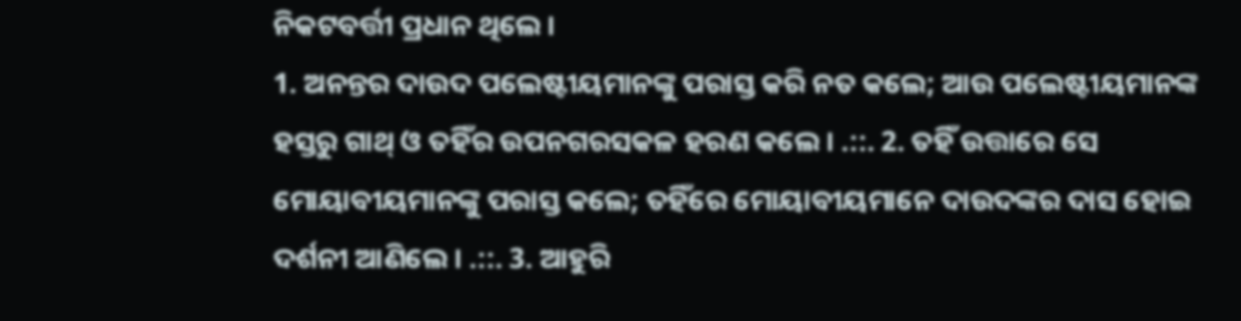ନିକଟବର୍ତ୍ତୀ ପ୍ରଧାନ ଥିଲେ ।
1. ଅନନ୍ତର ଦାଉଦ ପଲେଷ୍ଟୀୟମାନଙ୍କୁ ପରାସ୍ତ କରି ନତ କଲେ; ଆଉ ପଲେଷ୍ଟୀୟମାନଙ୍କ ହସ୍ତରୁ ଗାଥ୍ ଓ ତହିଁର ଉପନଗରସକଳ ହରଣ କଲେ । .::. 2. ତହିଁ ଉତ୍ତାରେ ସେ ମୋୟାବୀୟମାନଙ୍କୁ ପରାସ୍ତ କଲେ; ତହିଁରେ ମୋୟାବୀୟମାନେ ଦାଉଦଙ୍କର ଦାସ ହୋଇ ଦର୍ଶନୀ ଆଣିଲେ । .::. 3. ଆହୁରି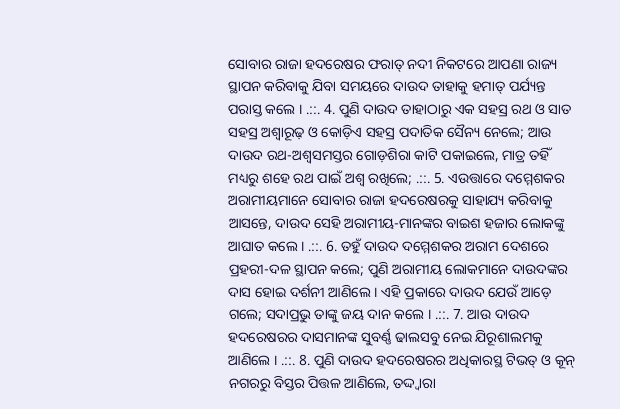ସୋବାର ରାଜା ହଦରେଷର ଫରାତ୍ ନଦୀ ନିକଟରେ ଆପଣା ରାଜ୍ୟ ସ୍ଥାପନ କରିବାକୁ ଯିବା ସମୟରେ ଦାଉଦ ତାହାକୁ ହମାତ୍ ପର୍ଯ୍ୟନ୍ତ ପରାସ୍ତ କଲେ । .::. 4. ପୁଣି ଦାଉଦ ତାହାଠାରୁ ଏକ ସହସ୍ର ରଥ ଓ ସାତ ସହସ୍ର ଅଶ୍ଵାରୂଢ଼ ଓ କୋଡ଼ିଏ ସହସ୍ର ପଦାତିକ ସୈନ୍ୟ ନେଲେ; ଆଉ ଦାଉଦ ରଥ-ଅଶ୍ଵସମସ୍ତର ଗୋଡ଼ଶିରା କାଟି ପକାଇଲେ, ମାତ୍ର ତହିଁ ମଧ୍ୟରୁ ଶହେ ରଥ ପାଇଁ ଅଶ୍ଵ ରଖିଲେ; .::. 5. ଏଉତ୍ତାରେ ଦମ୍ମେଶକର ଅରାମୀୟମାନେ ସୋବାର ରାଜା ହଦରେଷରକୁ ସାହାଯ୍ୟ କରିବାକୁ ଆସନ୍ତେ, ଦାଉଦ ସେହି ଅରାମୀୟ-ମାନଙ୍କର ବାଇଶ ହଜାର ଲୋକଙ୍କୁ ଆଘାତ କଲେ । .::. 6. ତହୁଁ ଦାଉଦ ଦମ୍ମେଶକର ଅରାମ ଦେଶରେ ପ୍ରହରୀ-ଦଳ ସ୍ଥାପନ କଲେ; ପୁଣି ଅରାମୀୟ ଲୋକମାନେ ଦାଉଦଙ୍କର ଦାସ ହୋଇ ଦର୍ଶନୀ ଆଣିଲେ । ଏହି ପ୍ରକାରେ ଦାଉଦ ଯେଉଁ ଆଡ଼େ ଗଲେ; ସଦାପ୍ରଭୁ ତାଙ୍କୁ ଜୟ ଦାନ କଲେ । .::. 7. ଆଉ ଦାଉଦ ହଦରେଷରର ଦାସମାନଙ୍କ ସୁବର୍ଣ୍ଣ ଢାଲସବୁ ନେଇ ଯିରୂଶାଲମକୁ ଆଣିଲେ । .::. 8. ପୁଣି ଦାଉଦ ହଦରେଷରର ଅଧିକାରସ୍ଥ ଟିଭତ୍ ଓ କୂନ୍ ନଗରରୁ ବିସ୍ତର ପିତ୍ତଳ ଆଣିଲେ, ତଦ୍ଦ୍ଵାରା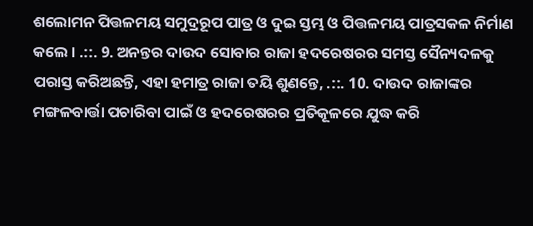ଶଲୋମନ ପିତ୍ତଳମୟ ସମୁଦ୍ରରୂପ ପାତ୍ର ଓ ଦୁଇ ସ୍ତମ୍ଭ ଓ ପିତ୍ତଳମୟ ପାତ୍ରସକଳ ନିର୍ମାଣ କଲେ । .::. 9. ଅନନ୍ତର ଦାଉଦ ସୋବାର ରାଜା ହଦରେଷରର ସମସ୍ତ ସୈନ୍ୟଦଳକୁ ପରାସ୍ତ କରିଅଛନ୍ତି, ଏହା ହମାତ୍ର ରାଜା ତୟି ଶୁଣନ୍ତେ, .::. 10. ଦାଉଦ ରାଜାଙ୍କର ମଙ୍ଗଳବାର୍ତ୍ତା ପଚାରିବା ପାଇଁ ଓ ହଦରେଷରର ପ୍ରତିକୂଳରେ ଯୁଦ୍ଧ କରି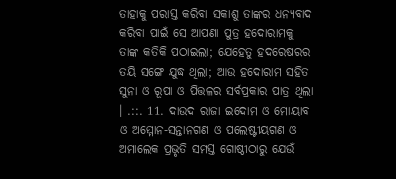ତାହାକୁ ପରାସ୍ତ କରିବା ସକାଶୁ ତାଙ୍କର ଧନ୍ୟବାଦ କରିବା ପାଇଁ ସେ ଆପଣା ପୁତ୍ର ହଦୋରାମକୁ ତାଙ୍କ କତିକି ପଠାଇଲା; ଯେହେତୁ ହଦରେଷରର ତୟି ସଙ୍ଗେ ଯୁଦ୍ଧ ଥିଲା; ଆଉ ହଦୋରାମ ସହିତ ସୁନା ଓ ରୂପା ଓ ପିତ୍ତଳର ସର୍ବପ୍ରକାର ପାତ୍ର ଥିଲା । .::. 11. ଦାଉଦ ରାଜା ଇଦୋମ ଓ ମୋୟାବ ଓ ଅମ୍ମୋନ-ସନ୍ତାନଗଣ ଓ ପଲେଷ୍ଟୀୟଗଣ ଓ ଅମାଲେକ ପ୍ରଭୃତି ସମସ୍ତ ଗୋଷ୍ଠୀଠାରୁ ଯେଉଁ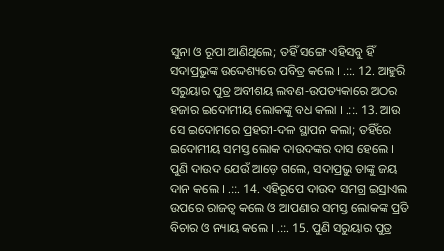ସୁନା ଓ ରୂପା ଆଣିଥିଲେ; ତହିଁ ସଙ୍ଗେ ଏହିସବୁ ହିଁ ସଦାପ୍ରଭୁଙ୍କ ଉଦ୍ଦେଶ୍ୟରେ ପବିତ୍ର କଲେ । .::. 12. ଆହୁରି ସରୁୟାର ପୁତ୍ର ଅବୀଶୟ ଲବଣ-ଉପତ୍ୟକାରେ ଅଠର ହଜାର ଇଦୋମୀୟ ଲୋକଙ୍କୁ ବଧ କଲା । .::. 13. ଆଉ ସେ ଇଦୋମରେ ପ୍ରହରୀ-ଦଳ ସ୍ଥାପନ କଲା; ତହିଁରେ ଇଦୋମୀୟ ସମସ୍ତ ଲୋକ ଦାଉଦଙ୍କର ଦାସ ହେଲେ । ପୁଣି ଦାଉଦ ଯେଉଁ ଆଡ଼େ ଗଲେ, ସଦାପ୍ରଭୁ ତାଙ୍କୁ ଜୟ ଦାନ କଲେ । .::. 14. ଏହିରୂପେ ଦାଉଦ ସମଗ୍ର ଇସ୍ରାଏଲ ଉପରେ ରାଜତ୍ଵ କଲେ ଓ ଆପଣାର ସମସ୍ତ ଲୋକଙ୍କ ପ୍ରତି ବିଚାର ଓ ନ୍ୟାୟ କଲେ । .::. 15. ପୁଣି ସରୁୟାର ପୁତ୍ର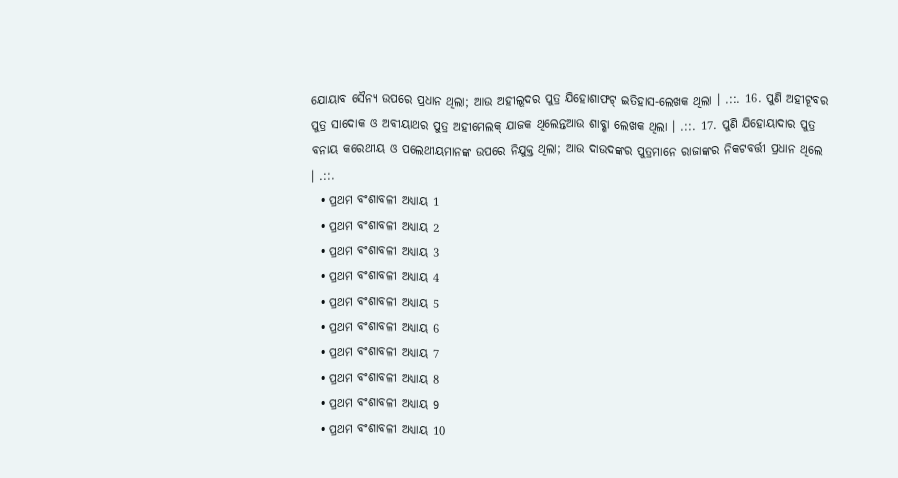ଯୋୟାବ ସୈନ୍ୟ ଉପରେ ପ୍ରଧାନ ଥିଲା; ଆଉ ଅହୀଲୂଦର ପୁତ୍ର ଯିହୋଶାଫଟ୍ ଇତିହାସ-ଲେଖକ ଥିଲା । .::. 16. ପୁଣି ଅହୀଟୂବର ପୁତ୍ର ସାଦୋକ ଓ ଅବୀୟାଥର ପୁତ୍ର ଅହୀମେଲକ୍ ଯାଜକ ଥିଲେନ୍ତଆଉ ଶାବ୍ଶା ଲେଖକ ଥିଲା । .::. 17. ପୁଣି ଯିହୋୟାଦାର ପୁତ୍ର ବନାୟ କରେଥୀୟ ଓ ପଲେଥୀୟମାନଙ୍କ ଉପରେ ନିଯୁକ୍ତ ଥିଲା; ଆଉ ଦାଉଦଙ୍କର ପୁତ୍ରମାନେ ରାଜାଙ୍କର ନିକଟବର୍ତ୍ତୀ ପ୍ରଧାନ ଥିଲେ । .::.
  • ପ୍ରଥମ ବଂଶାବଳୀ ଅଧ୍ୟାୟ 1
  • ପ୍ରଥମ ବଂଶାବଳୀ ଅଧ୍ୟାୟ 2
  • ପ୍ରଥମ ବଂଶାବଳୀ ଅଧ୍ୟାୟ 3
  • ପ୍ରଥମ ବଂଶାବଳୀ ଅଧ୍ୟାୟ 4
  • ପ୍ରଥମ ବଂଶାବଳୀ ଅଧ୍ୟାୟ 5
  • ପ୍ରଥମ ବଂଶାବଳୀ ଅଧ୍ୟାୟ 6
  • ପ୍ରଥମ ବଂଶାବଳୀ ଅଧ୍ୟାୟ 7
  • ପ୍ରଥମ ବଂଶାବଳୀ ଅଧ୍ୟାୟ 8
  • ପ୍ରଥମ ବଂଶାବଳୀ ଅଧ୍ୟାୟ 9
  • ପ୍ରଥମ ବଂଶାବଳୀ ଅଧ୍ୟାୟ 10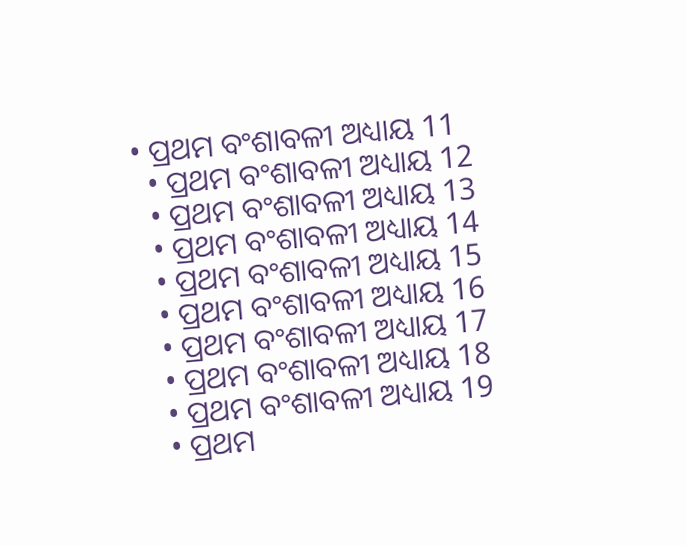• ପ୍ରଥମ ବଂଶାବଳୀ ଅଧ୍ୟାୟ 11
  • ପ୍ରଥମ ବଂଶାବଳୀ ଅଧ୍ୟାୟ 12
  • ପ୍ରଥମ ବଂଶାବଳୀ ଅଧ୍ୟାୟ 13
  • ପ୍ରଥମ ବଂଶାବଳୀ ଅଧ୍ୟାୟ 14
  • ପ୍ରଥମ ବଂଶାବଳୀ ଅଧ୍ୟାୟ 15
  • ପ୍ରଥମ ବଂଶାବଳୀ ଅଧ୍ୟାୟ 16
  • ପ୍ରଥମ ବଂଶାବଳୀ ଅଧ୍ୟାୟ 17
  • ପ୍ରଥମ ବଂଶାବଳୀ ଅଧ୍ୟାୟ 18
  • ପ୍ରଥମ ବଂଶାବଳୀ ଅଧ୍ୟାୟ 19
  • ପ୍ରଥମ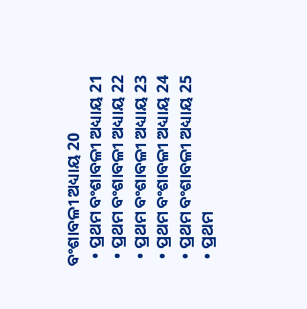ବଂଶାବଳୀ ଅଧ୍ୟାୟ 20
  • ପ୍ରଥମ ବଂଶାବଳୀ ଅଧ୍ୟାୟ 21
  • ପ୍ରଥମ ବଂଶାବଳୀ ଅଧ୍ୟାୟ 22
  • ପ୍ରଥମ ବଂଶାବଳୀ ଅଧ୍ୟାୟ 23
  • ପ୍ରଥମ ବଂଶାବଳୀ ଅଧ୍ୟାୟ 24
  • ପ୍ରଥମ ବଂଶାବଳୀ ଅଧ୍ୟାୟ 25
  • ପ୍ରଥମ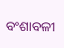ବଂଶାବଳୀ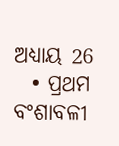ଅଧ୍ୟାୟ 26
  • ପ୍ରଥମ ବଂଶାବଳୀ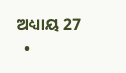ଅଧ୍ୟାୟ 27
  •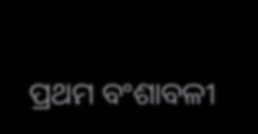ପ୍ରଥମ ବଂଶାବଳୀ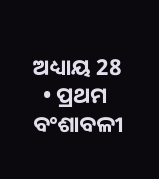ଅଧ୍ୟାୟ 28
  • ପ୍ରଥମ ବଂଶାବଳୀ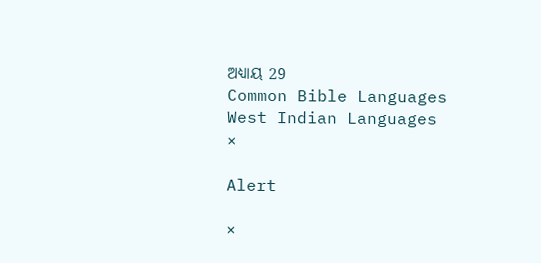ଅଧ୍ୟାୟ 29
Common Bible Languages
West Indian Languages
×

Alert

×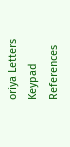oriya Letters Keypad References